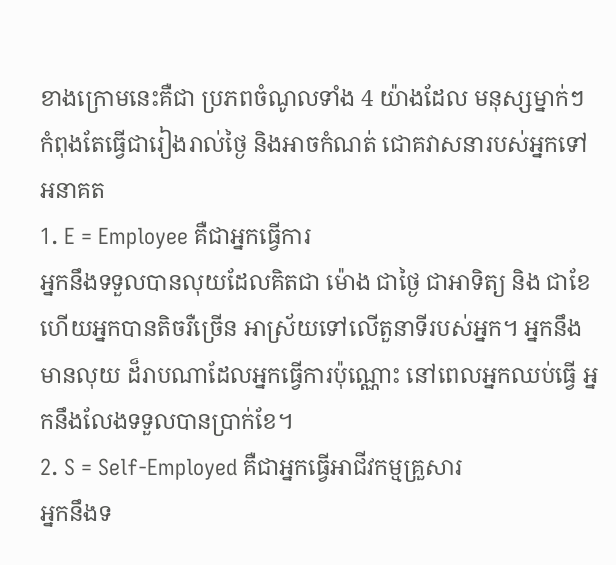ខាងក្រោមនេះគឺជា ប្រភពចំណូលទាំង 4 យ៉ាងដែល មនុស្សម្នាក់ៗ កំពុងតែធ្វើជារៀងរាល់ថ្ងៃ និងអាចកំណត់ ជោគវាសនារបស់អ្នកទៅអនាគត
1. E = Employee គឺជាអ្នកធ្វើការ
អ្នកនឹងទទួលបានលុយដែលគិតជា ម៉ោង ជាថ្ងៃ ជាអាទិត្យ និង ជាខែ ហើយអ្នកបានតិចរឺច្រើន អាស្រ័យទៅលើតួនាទីរបស់អ្នក។ អ្នកនឹងមានលុយ ដ៏រាបណាដែលអ្នកធ្វើការប៉ុណ្ណោះ នៅពេលអ្នកឈប់ធ្វើ អ្នកនឹងលែងទទួលបានប្រាក់ខែ។
2. S = Self-Employed គឺជាអ្នកធ្វើអាជីវកម្មគ្រួសារ
អ្នកនឹងទ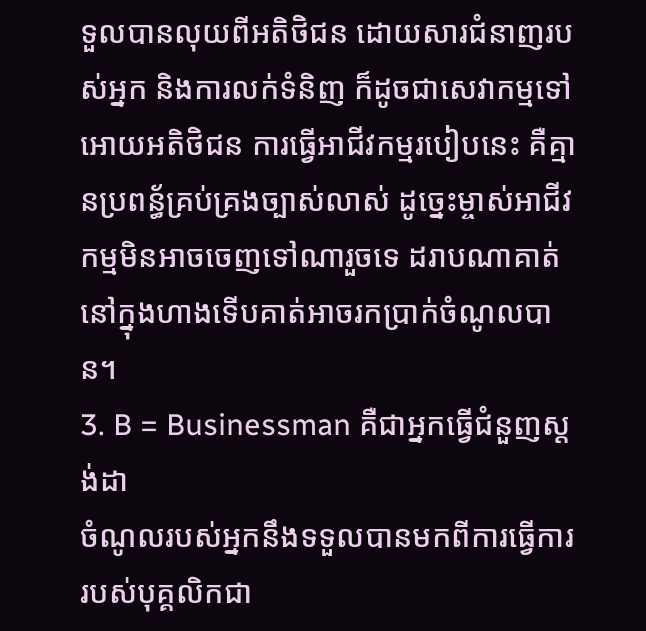ទួលបានលុយពីអតិថិជន ដោយសារជំនាញរបស់អ្នក និងការលក់ទំនិញ ក៏ដូចជាសេវាកម្មទៅអោយអតិថិជន ការធ្វើអាជីវកម្មរបៀបនេះ គឺគ្មានប្រពន្ធ័គ្រប់គ្រងច្បាស់លាស់ ដូច្នេះម្ចាស់អាជីវកម្មមិនអាចចេញទៅណារួចទេ ដរាបណាគាត់នៅក្នុងហាងទើបគាត់អាចរកប្រាក់ចំណូលបាន។
3. B = Businessman គឺជាអ្នកធ្វើជំនួញស្តង់ដា
ចំណូលរបស់អ្នកនឹងទទួលបានមកពីការធ្វើការរបស់បុគ្គលិកជា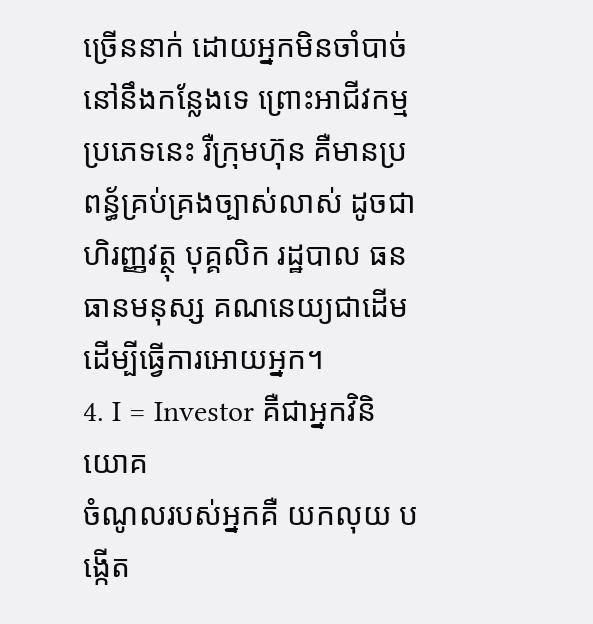ច្រើននាក់ ដោយអ្នកមិនចាំបាច់នៅនឹងកន្លែងទេ ព្រោះអាជីវកម្មប្រភេទនេះ រឺក្រុមហ៊ុន គឺមានប្រពន្ធ័គ្រប់គ្រងច្បាស់លាស់ ដូចជា ហិរញ្ញវត្ថុ បុគ្គលិក រដ្ឋបាល ធនធានមនុស្ស គណនេយ្យជាដើម ដើម្បីធ្វើការអោយអ្នក។
4. I = Investor គឺជាអ្នកវិនិយោគ
ចំណូលរបស់អ្នកគឺ យកលុយ បង្កើត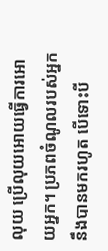លុយ ប្រើលុយអោយធ្វើការអោយអ្នក។ ប្រភពចំណូលរបស់អ្នកនឹងបានមករហូត បើទោះបី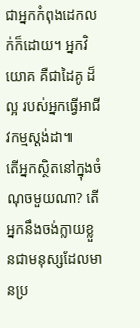ជាអ្នកកំពុងដេកលក់ក៏ដោយ។ អ្នកវិយោគ គឺជាដៃគូ ដ៏ល្អ របស់អ្នកធ្វើអាជីវកម្មស្តង់ដា៕
តើអ្នកស្ថិតនៅក្នុងចំណុចមួយណា? តើអ្នកនឹងចង់ក្លាយខ្លួនជាមនុស្សដែលមានប្រ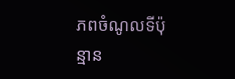ភពចំណូលទីប៉ុន្មាន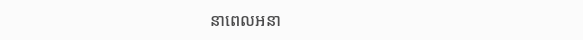នាពេលអនា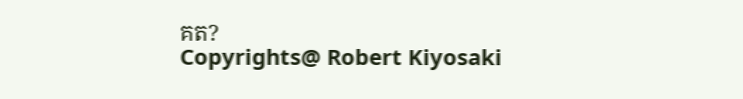គត?
Copyrights@ Robert Kiyosaki